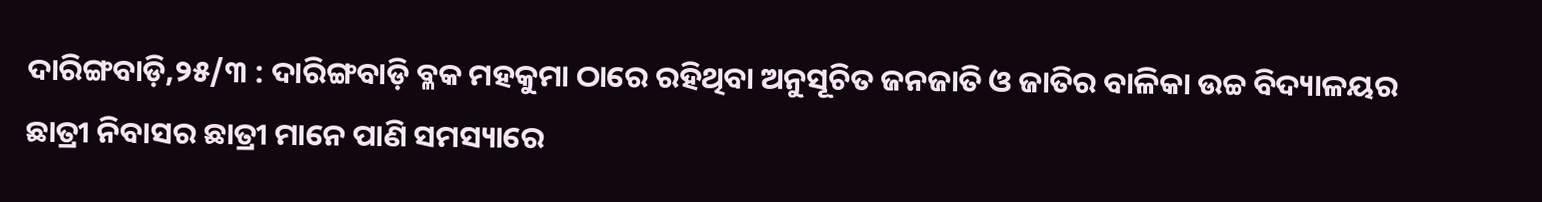ଦାରିଙ୍ଗବାଡ଼ି,୨୫/୩ : ଦାରିଙ୍ଗବାଡ଼ି ବ୍ଳକ ମହକୁମା ଠାରେ ରହିଥିବା ଅନୁସୂଚିତ ଜନଜାତି ଓ ଜାତିର ବାଳିକା ଉଚ୍ଚ ବିଦ୍ୟାଳୟର ଛାତ୍ରୀ ନିବାସର ଛାତ୍ରୀ ମାନେ ପାଣି ସମସ୍ୟାରେ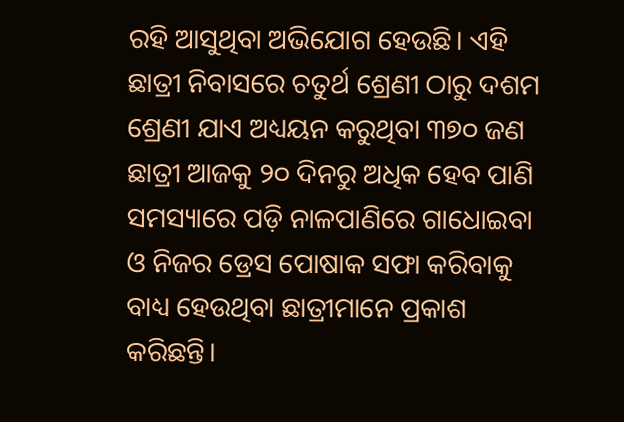ରହି ଆସୁଥିବା ଅଭିଯୋଗ ହେଉଛି। ଏହି ଛାତ୍ରୀ ନିବାସରେ ଚତୁର୍ଥ ଶ୍ରେଣୀ ଠାରୁ ଦଶମ ଶ୍ରେଣୀ ଯାଏ ଅଧ୍ୟୟନ କରୁଥିବା ୩୭୦ ଜଣ ଛାତ୍ରୀ ଆଜକୁ ୨୦ ଦିନରୁ ଅଧିକ ହେବ ପାଣି ସମସ୍ୟାରେ ପଡ଼ି ନାଳପାଣିରେ ଗାଧୋଇବା ଓ ନିଜର ଡ୍ରେସ ପୋଷାକ ସଫା କରିବାକୁ ବାଧ୍ୟ ହେଉଥିବା ଛାତ୍ରୀମାନେ ପ୍ରକାଶ କରିଛନ୍ତି।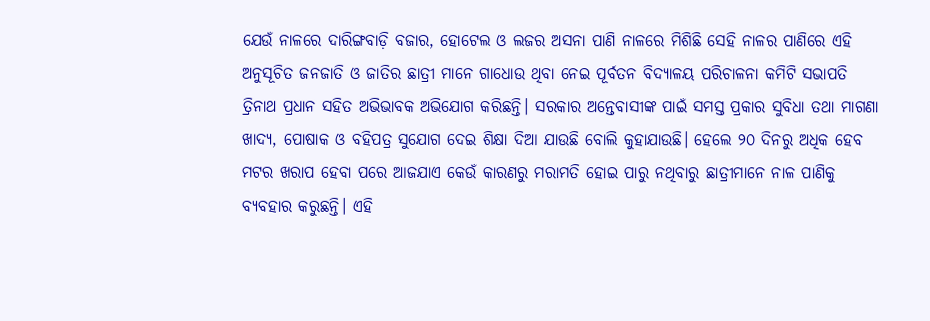ଯେଉଁ ନାଳରେ ଦାରିଙ୍ଗବାଡ଼ି ବଜାର, ହୋଟେଲ ଓ ଲଜର ଅସନା ପାଣି ନାଳରେ ମିଶିଛି ସେହି ନାଳର ପାଣିରେ ଏହି ଅନୁସୂଚିତ ଜନଜାତି ଓ ଜାତିର ଛାତ୍ରୀ ମାନେ ଗାଧୋଉ ଥିବା ନେଇ ପୂର୍ବତନ ବିଦ୍ୟାଳୟ ପରିଚାଳନା କମିଟି ସଭାପତି ତ୍ରିନାଥ ପ୍ରଧାନ ସହିତ ଅଭିଭାବକ ଅଭିଯୋଗ କରିଛନ୍ତି। ସରକାର ଅନ୍ତେବାସୀଙ୍କ ପାଇଁ ସମସ୍ତ ପ୍ରକାର ସୁବିଧା ତଥା ମାଗଣା ଖାଦ୍ୟ, ପୋଷାକ ଓ ବହିପତ୍ର ସୁଯୋଗ ଦେଇ ଶିକ୍ଷା ଦିଆ ଯାଉଛି ବୋଲି କୁହାଯାଉଛି। ହେଲେ ୨୦ ଦିନରୁ ଅଧିକ ହେବ ମଟର ଖରାପ ହେବା ପରେ ଆଜଯାଏ କେଉଁ କାରଣରୁ ମରାମତି ହୋଇ ପାରୁ ନଥିବାରୁ ଛାତ୍ରୀମାନେ ନାଳ ପାଣିକୁ ବ୍ୟବହାର କରୁଛନ୍ତି। ଏହି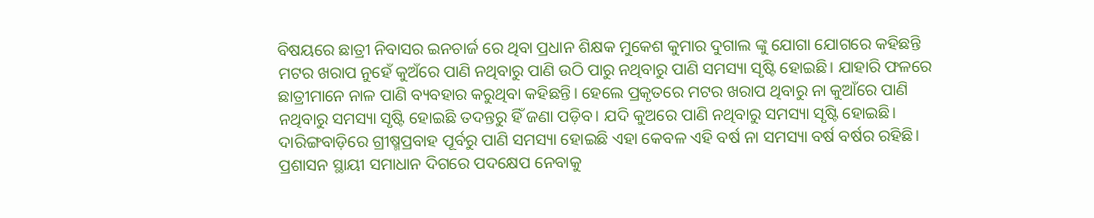ବିଷୟରେ ଛାତ୍ରୀ ନିବାସର ଇନଚାର୍ଜ ରେ ଥିବା ପ୍ରଧାନ ଶିକ୍ଷକ ମୁକେଶ କୁମାର ଦୁଗାଲ ଙ୍କୁ ଯୋଗା ଯୋଗରେ କହିଛନ୍ତି ମଟର ଖରାପ ନୁହେଁ କୁଅଁରେ ପାଣି ନଥିବାରୁ ପାଣି ଉଠି ପାରୁ ନଥିବାରୁ ପାଣି ସମସ୍ୟା ସୃଷ୍ଟି ହୋଇଛି। ଯାହାରି ଫଳରେ ଛାତ୍ରୀମାନେ ନାଳ ପାଣି ବ୍ୟବହାର କରୁଥିବା କହିଛନ୍ତି। ହେଲେ ପ୍ରକୃତରେ ମଟର ଖରାପ ଥିବାରୁ ନା କୁଆଁରେ ପାଣି ନଥିବାରୁ ସମସ୍ୟା ସୃଷ୍ଟି ହୋଇଛି ତଦନ୍ତରୁ ହିଁ ଜଣା ପଡ଼ିବ। ଯଦି କୁଅରେ ପାଣି ନଥିବାରୁ ସମସ୍ୟା ସୃଷ୍ଟି ହୋଇଛି। ଦାରିଙ୍ଗବାଡ଼ିରେ ଗ୍ରୀଷ୍ମପ୍ରବାହ ପୂର୍ବରୁ ପାଣି ସମସ୍ୟା ହୋଇଛି ଏହା କେବଳ ଏହି ବର୍ଷ ନା ସମସ୍ୟା ବର୍ଷ ବର୍ଷର ରହିଛି। ପ୍ରଶାସନ ସ୍ଥାୟୀ ସମାଧାନ ଦିଗରେ ପଦକ୍ଷେପ ନେବାକୁ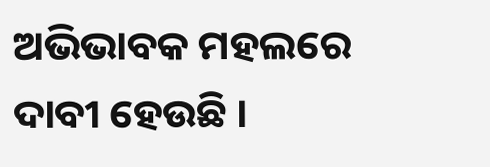ଅଭିଭାବକ ମହଲରେ ଦାବୀ ହେଉଛି ।